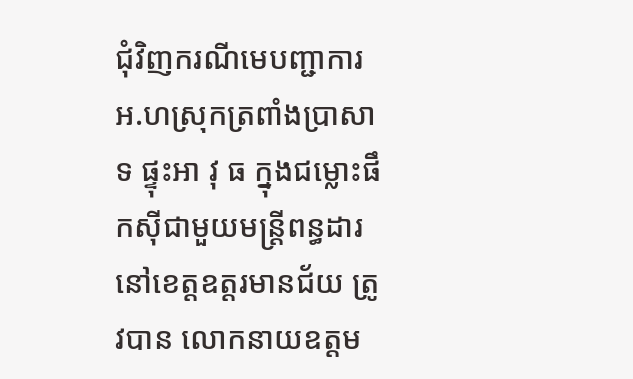ជុំវិញករណីមេបញ្ជាការអ.ហស្រុកត្រពាំងប្រាសាទ ផ្ទុះអា វុ ធ ក្នុងជម្លោះផឹកស៊ីជាមួយមន្ត្រីពន្ធដារ នៅខេត្តឧត្តរមានជ័យ ត្រូវបាន លោកនាយឧត្តម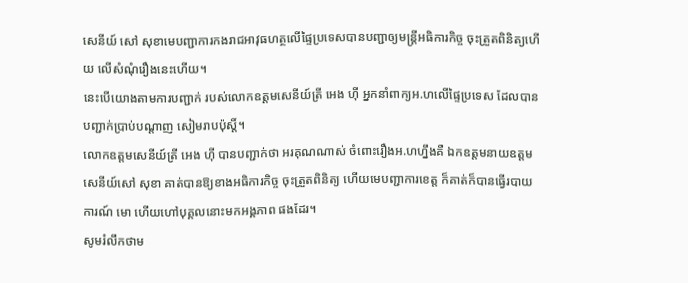សេនីយ៍ សៅ សុខាមេបញ្ជាការកងរាជអាវុធហត្ថលើផ្ទៃប្រទេសបានបញ្ជាឲ្យមន្ត្រីអធិការកិច្ច ចុះត្រួតពិនិត្យហើយ លើសំណុំរឿងនេះហើយ។
នេះបើយោងតាមការបញ្ជាក់ របស់លោកឧត្តមសេនីយ៍ត្រី អេង ហ៊ី អ្នកនាំពាក្យអ.ហលើផ្ទៃប្រទេស ដែលបានបញ្ជាក់ប្រាប់បណ្ដាញ សៀមរាបប៉ុស្តិ៍។
លោកឧត្តមសេនីយ៍ត្រី អេង ហ៊ី បានបញ្ជាក់ថា អរគុណណាស់ ចំពោះរឿងអ.ហហ្នឹងគឺ ឯកឧត្តមនាយឧត្តមសេនីយ៍សៅ សុខា គាត់បានឱ្យខាងអធិការកិច្ច ចុះត្រួតពិនិត្យ ហើយមេបញ្ជាការខេត្ត ក៏គាត់ក៏បានធ្វើរបាយការណ៍ មោ ហើយហៅបុគ្គលនោះមកអង្គភាព ផងដែរ។
សូមរំលឹកថាម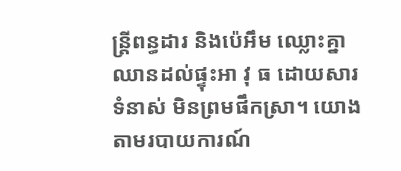ន្ត្រីពន្ធដារ និងប៉េអឹម ឈ្លោះគ្នាឈានដល់ផ្ទុះអា វុ ធ ដោយសារទំនាស់ មិនព្រមផឹកស្រា។ យោងតាមរបាយការណ៍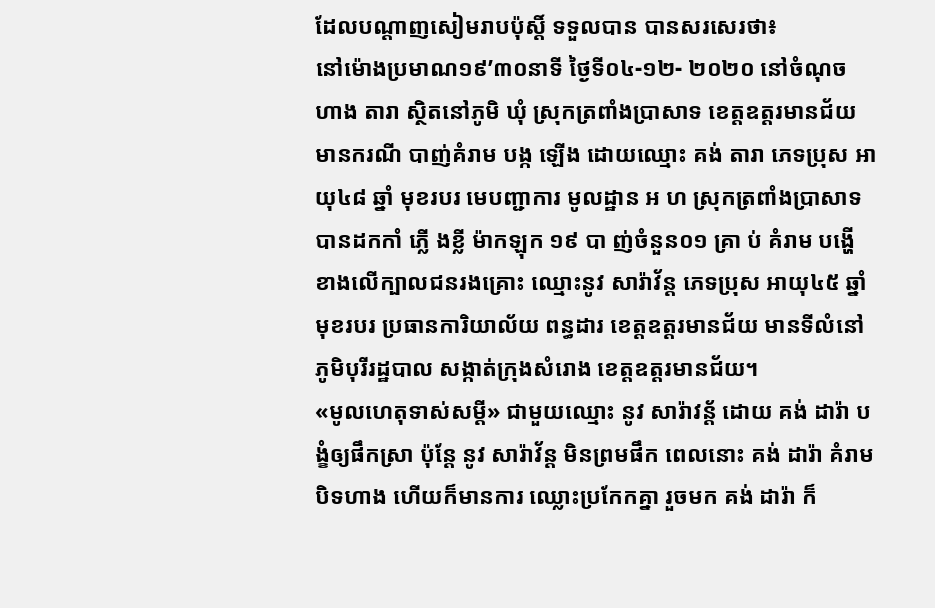ដែលបណ្ដាញសៀមរាបប៉ុស្តិ៍ ទទួលបាន បានសរសេរថា៖
នៅម៉ោងប្រមាណ១៩’៣០នាទី ថ្ងៃទី០៤-១២- ២០២០ នៅចំណុច ហាង តារា ស្ថិតនៅភូមិ ឃុំ ស្រុកត្រពាំងប្រាសាទ ខេត្តឧត្ដរមានជ័យ មានករណី បាញ់គំរាម បង្ក ឡើង ដោយឈ្មោះ គង់ តារា ភេទប្រុស អាយុ៤៨ ឆ្នាំ មុខរបរ មេបញ្ជាការ មូលដ្ឋាន អ ហ ស្រុកត្រពាំងប្រាសាទ
បានដកកាំ ភ្លើ ងខ្លី ម៉ាកឡុក ១៩ បា ញ់ចំនួន០១ គ្រា ប់ គំរាម បង្ហើ ខាងលើក្បាលជនរងគ្រោះ ឈ្មោះនូវ សារ៉ាវ័ន្ត ភេទប្រុស អាយុ៤៥ ឆ្នាំ មុខរបរ ប្រធានការិយាល័យ ពន្ធដារ ខេត្តឧត្ដរមានជ័យ មានទីលំនៅ ភូមិបុរីរដ្ឋបាល សង្កាត់ក្រុងសំរោង ខេត្តឧត្ដរមានជ័យ។
«មូលហេតុទាស់សម្ដី» ជាមួយឈ្មោះ នូវ សារ៉ាវន្ត័ ដោយ គង់ ដារ៉ា បង្ខំឲ្យផឹកស្រា ប៉ុន្តែ នូវ សារ៉ាវ័ន្ត មិនព្រមផឹក ពេលនោះ គង់ ដារ៉ា គំរាមបិទហាង ហើយក៏មានការ ឈ្លោះប្រកែកគ្នា រួចមក គង់ ដារ៉ា ក៏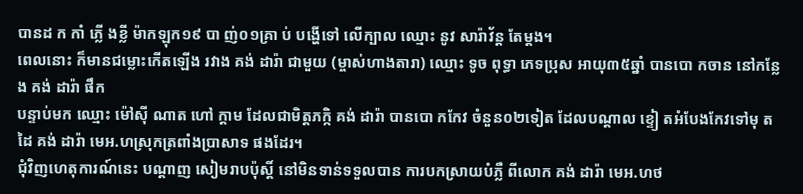បានដ ក កាំ ភ្លើ ងខ្លី ម៉ាកឡុក១៩ បា ញ់០១គ្រា ប់ បង្ហើទៅ លើក្បាល ឈ្មោះ នូវ សារ៉ាវ័ន្ត តែម្ដង។
ពេលនោះ ក៏មានជម្លោះកើតឡើង រវាង គង់ ដារ៉ា ជាមួយ (ម្ចាស់ហាងតារា) ឈ្មោះ ទូច ពុទ្ធា ភេទប្រុស អាយុ៣៥ឆ្នាំ បានបោ កចាន នៅកន្លែង គង់ ដារ៉ា ផឹក
បន្ទាប់មក ឈ្មោះ ម៉ៅស៊ី ណាត ហៅ ក្តាម ដែលជាមិត្តភក្កិ គង់ ដារ៉ា បានបោ កកែវ ចំនួន០២ទៀត ដែលបណ្ដាល ខ្ទៀ តអំបែងកែវទៅមុ តដៃ គង់ ដារ៉ា មេអ.ហស្រុកត្រពាំងប្រាសាទ ផងដែរ។
ជុំវិញហេតុការណ៍នេះ បណ្ដាញ សៀមរាបប៉ុស្តិ៍ នៅមិនទាន់ទទួលបាន ការបកស្រាយបំភ្លឺ ពីលោក គង់ ដារ៉ា មេអ.ហថ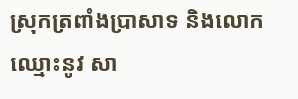ស្រុកត្រពាំងប្រាសាទ និងលោកឈ្មោះនូវ សា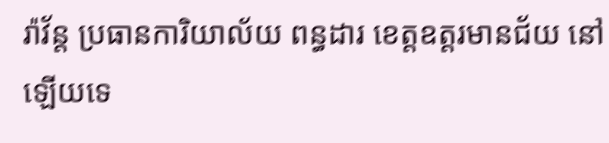រ៉ាវ័ន្ត ប្រធានការិយាល័យ ពន្ធដារ ខេត្តឧត្ដរមានជ័យ នៅឡើយទេ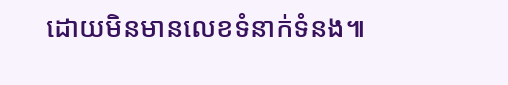ដោយមិនមានលេខទំនាក់ទំនង៕